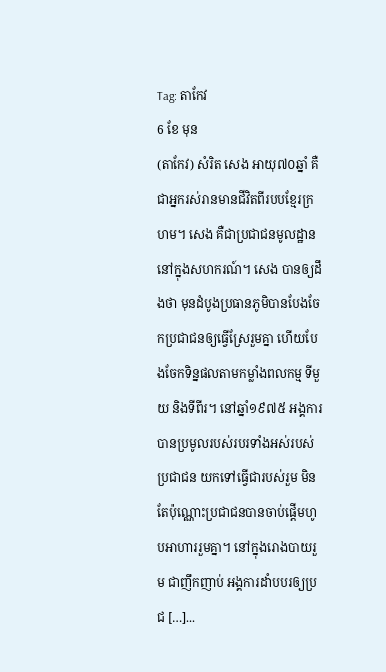Tag: តាកែវ
6 ខែ មុន
(តាកែវ) សំរិត សេង អាយុ៧០ឆ្នាំ គឺជាអ្នករស់រានមានជីវិតពីរបបខ្មែរក្រហម។ សេង គឺជាប្រជាជនមូលដ្ឋាននៅក្នុងសហករណ៍។ សេង បានឲ្យដឹងថា មុនដំបូងប្រធានភូមិបានបែងចែកប្រជាជនឲ្យធ្វើស្រែរួមគ្នា ហើយបែងចែកទិន្នផលតាមកម្លាំងពលកម្ម ទីមួយ និងទីពីរ។ នៅឆ្នាំ១៩៧៥ អង្គការបានប្រមូលរបស់របរទាំងអស់របស់ប្រជាជន យកទៅធ្វើជារបស់រួម មិនតែប៉ុណ្ណោះប្រជាជនបានចាប់ផ្តើមហូបអាហាររួមគ្នា។ នៅក្នុងរោងបាយរួម ជាញឹកញាប់ អង្គការដាំបបរឲ្យប្រជ […]...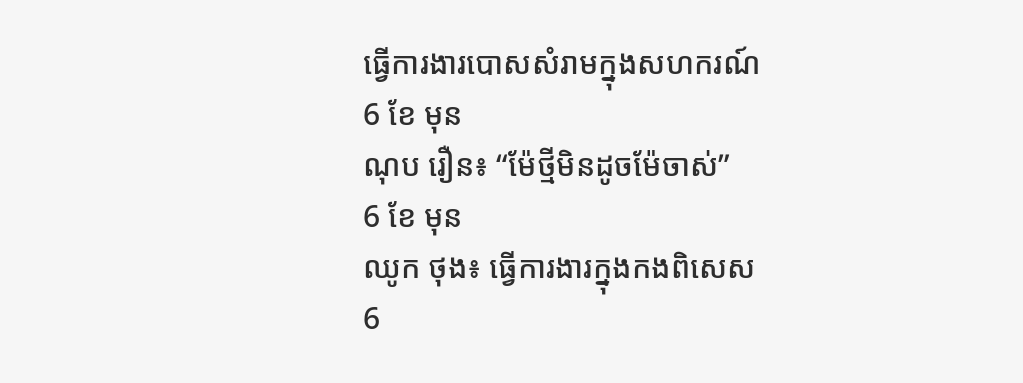ធ្វើការងារបោសសំរាមក្នុងសហករណ៍
6 ខែ មុន
ណុប រឿន៖ “ម៉ែថ្មីមិនដូចម៉ែចាស់”
6 ខែ មុន
ឈូក ថុង៖ ធ្វើការងារក្នុងកងពិសេស
6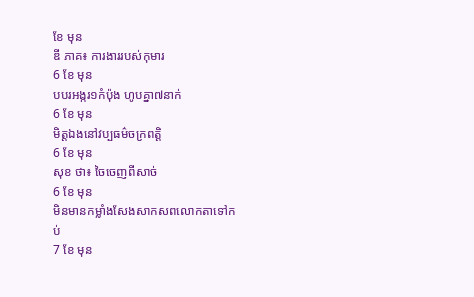ខែ មុន
ឌី ភាគ៖ ការងាររបស់កុមារ
6 ខែ មុន
បបរអង្ករ១កំប៉ុង ហូបគ្នា៧នាក់
6 ខែ មុន
មិត្តឯងនៅវប្បធម៌ចក្រពត្តិ
6 ខែ មុន
សុខ ថា៖ ចៃចេញពីសាច់
6 ខែ មុន
មិនមានកម្លាំងសែងសាកសពលោកតាទៅកប់
7 ខែ មុន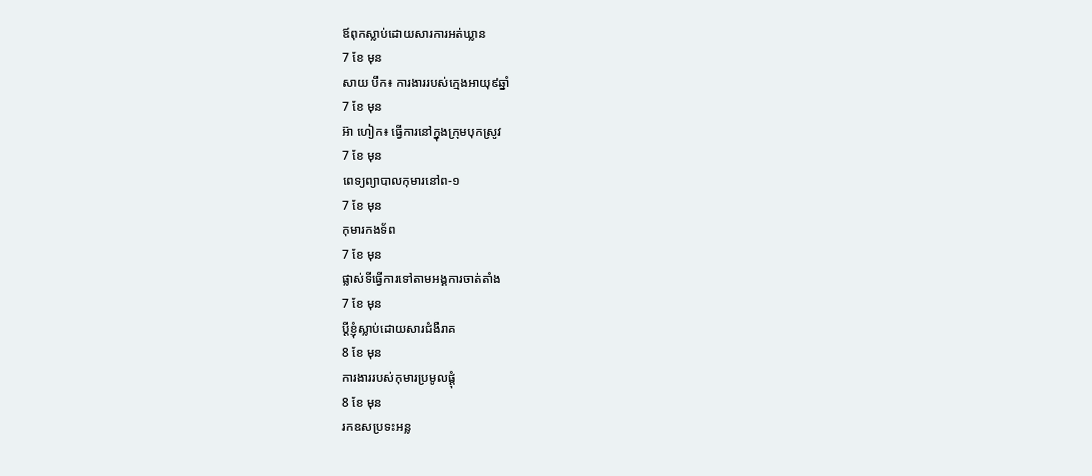ឪពុកស្លាប់ដោយសារការអត់ឃ្លាន
7 ខែ មុន
សាយ បឹក៖ ការងាររបស់ក្មេងអាយុ៩ឆ្នាំ
7 ខែ មុន
អ៊ា ហៀក៖ ធ្វើការនៅក្នុងក្រុមបុកស្រូវ
7 ខែ មុន
ពេទ្យព្យាបាលកុមារនៅព-១
7 ខែ មុន
កុមារកងទ័ព
7 ខែ មុន
ផ្លាស់ទីធ្វើការទៅតាមអង្គការចាត់តាំង
7 ខែ មុន
ប្ដីខ្ញុំស្លាប់ដោយសារជំងឺរាគ
8 ខែ មុន
ការងាររបស់កុមារប្រមូលផ្ដុំ
8 ខែ មុន
រកឧសប្រទះអន្ល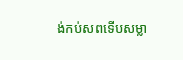ង់កប់សពទើបសម្លា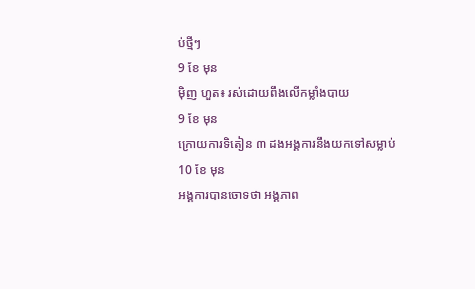ប់ថ្មីៗ
9 ខែ មុន
ម៉ិញ ហួត៖ រស់ដោយពឹងលើកម្លាំងបាយ
9 ខែ មុន
ក្រោយការទិតៀន ៣ ដងអង្គការនឹងយកទៅសម្លាប់
10 ខែ មុន
អង្គការបានចោទថា អង្គភាព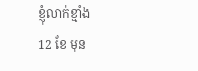ខ្ញុំលាក់ខ្មាំង
12 ខែ មុន